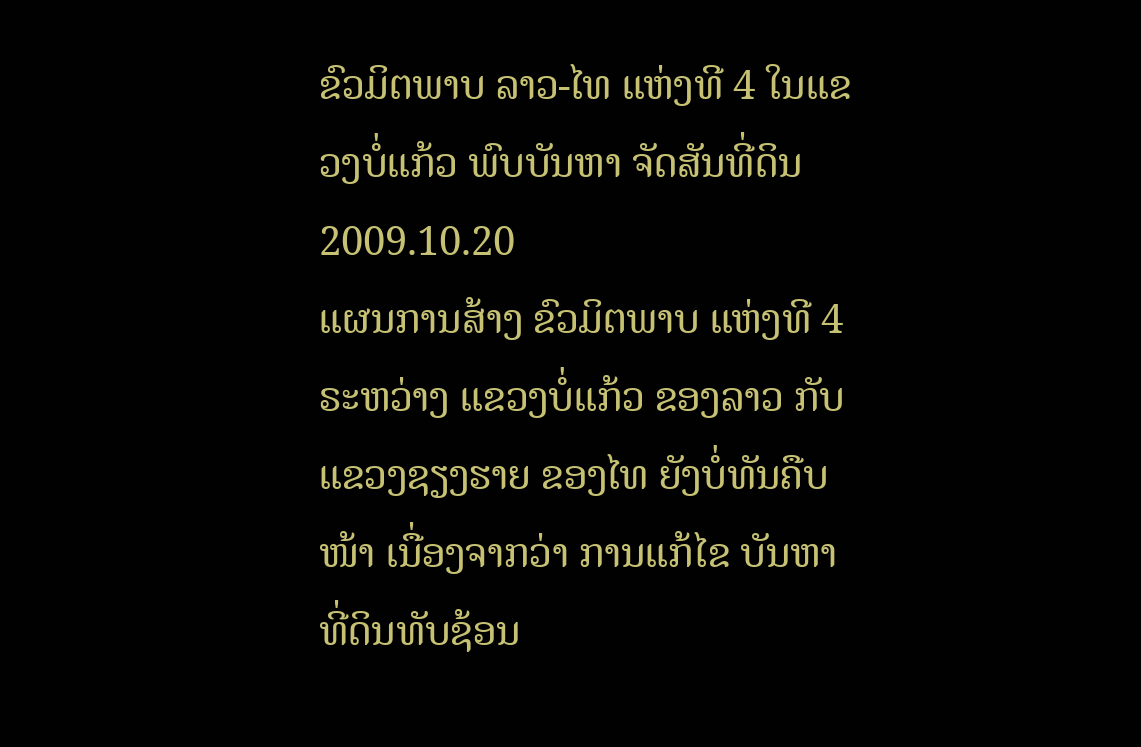ຂົວມິຕພາບ ລາວ-ໄທ ແຫ່ງທີ 4 ໃນແຂວງບໍ່ແກ້ວ ພົບບັນຫາ ຈັດສັນທີ່ດິນ
2009.10.20
ແຜນການສ້າງ ຂົວມິຕພາບ ແຫ່ງທີ 4 ຣະຫວ່າງ ແຂວງບໍ່ແກ້ວ ຂອງລາວ ກັບແຂວງຊຽງຮາຍ ຂອງໄທ ຍັງບໍ່ທັນຄືບໜ້າ ເນື່ອງຈາກວ່າ ການແກ້ໄຂ ບັນຫາ ທີ່ດິນທັບຊ້ອນ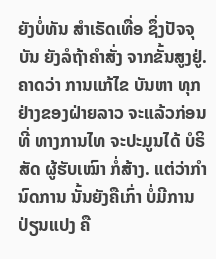ຍັງບໍ່ທັນ ສໍາເຣັດເທື່ອ ຊຶ່ງປັຈຈຸບັນ ຍັງລໍຖ້າຄໍາສັ່ງ ຈາກຂັ້ນສູງຢູ່. ຄາດວ່າ ການແກ້ໄຂ ບັນຫາ ທຸກຢ່າງຂອງຝ່າຍລາວ ຈະແລ້ວກ່ອນທີ່ ທາງການໄທ ຈະປະມູນໄດ້ ບໍຣິສັດ ຜູ້ຮັບເໝົາ ກໍ່ສ້າງ. ແຕ່ວ່າກໍານົດການ ນັ້ນຍັງຄືເກົ່າ ບໍ່ມີການ ປ່ຽນແປງ ຄື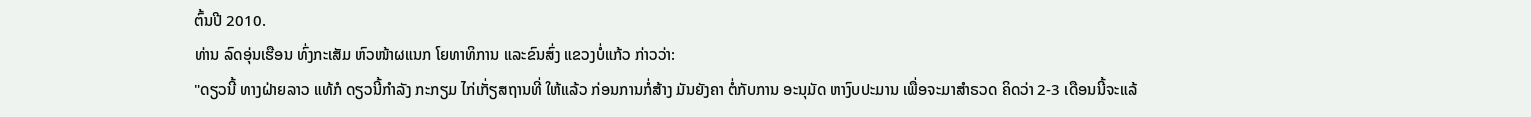ຕົ້ນປີ 2010.
ທ່ານ ລົດອຸ່ນເຮືອນ ທົ່ງກະເສັມ ຫົວໜ້າຜແນກ ໂຍທາທິການ ແລະຂົນສົ່ງ ແຂວງບໍ່ແກ້ວ ກ່າວວ່າ:
"ດຽວນີ້ ທາງຝ່າຍລາວ ແທ້ກໍ ດຽວນີ້ກໍາລັງ ກະກຽມ ໄກ່ເກັ່ຽສຖານທີ່ ໃຫ້ແລ້ວ ກ່ອນການກໍ່ສ້າງ ມັນຍັງຄາ ຕໍ່ກັບການ ອະນຸມັດ ຫາງົບປະມານ ເພື່ອຈະມາສໍາຣວດ ຄິດວ່າ 2-3 ເດືອນນີ້ຈະແລ້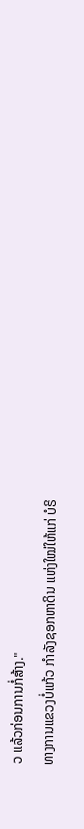ວ ແລ້ວກ່ອນການກໍ່ສ້າງ."
ທາງການແຂວງບໍ່ແກ້ວ ກໍາລັງຊອກຫາດິນ ແຫ່ງໃໝ່ໃຫ້ແກ່ ບໍຣິ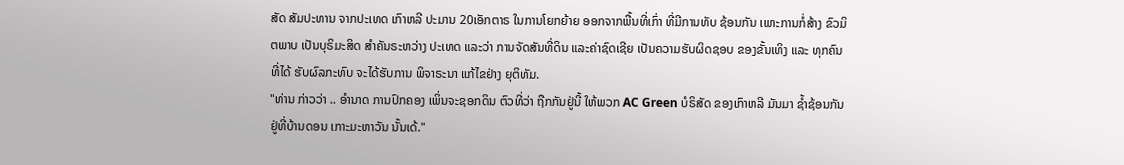ສັດ ສັມປະທານ ຈາກປະເທດ ເກົາຫລີ ປະມານ 20ເອັກຕາຣ ໃນການໂຍກຍ້າຍ ອອກຈາກພື້ນທີ່ເກົ່າ ທີ່ມີການທັບ ຊ້ອນກັນ ເພາະການກໍ່ສ້າງ ຂົວມິຕພາບ ເປັນບຸຣິມະສິດ ສໍາຄັນຣະຫວ່າງ ປະເທດ ແລະວ່າ ການຈັດສັນທີ່ດິນ ແລະຄ່າຊົດເຊີຍ ເປັນຄວາມຮັບຜິດຊອບ ຂອງຂັ້ນເທິງ ແລະ ທຸກຄົນທີ່ໄດ້ ຮັບຜົລກະທົບ ຈະໄດ້ຮັບການ ພິຈາຣະນາ ແກ້ໄຂຢ່າງ ຍຸຕິທັມ.
"ທ່ານ ກ່າວວ່າ .. ອໍານາດ ການປົກຄອງ ເພິ່ນຈະຊອກດິນ ຕົວທີ່ວ່າ ຖືກກັນຢູ່ນີ້ ໃຫ້ພວກ AC Green ບໍຣິສັດ ຂອງເກົາຫລີ ມັນມາ ຊໍ້າຊ້ອນກັນ ຢູ່ທີ່ບ້ານດອນ ເກາະມະຫາວັນ ນັ້ນເດ້."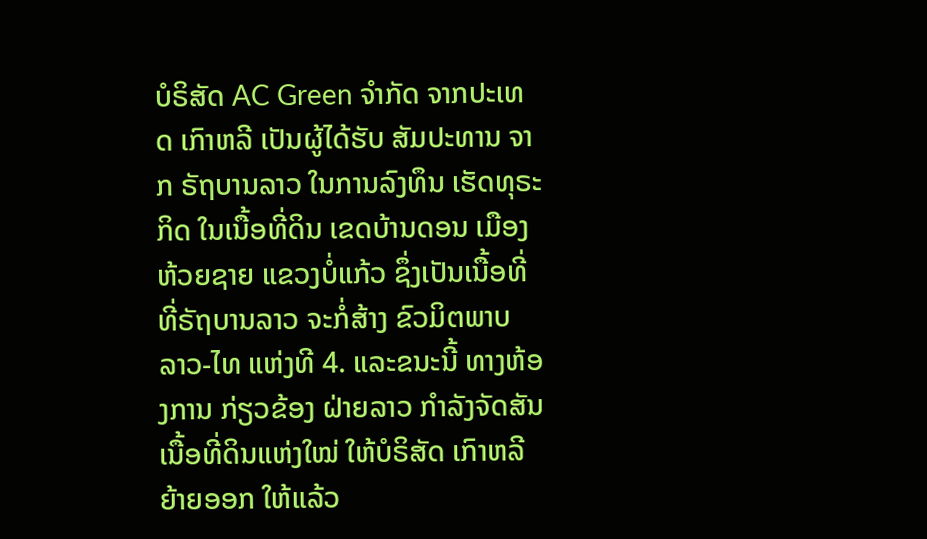ບໍຣິສັດ AC Green ຈໍາກັດ ຈາກປະເທດ ເກົາຫລີ ເປັນຜູ້ໄດ້ຮັບ ສັມປະທານ ຈາກ ຣັຖບານລາວ ໃນການລົງທຶນ ເຮັດທຸຣະກິດ ໃນເນື້ອທີ່ດິນ ເຂດບ້ານດອນ ເມືອງຫ້ວຍຊາຍ ແຂວງບໍ່ແກ້ວ ຊຶ່ງເປັນເນື້ອທີ່ ທີ່ຣັຖບານລາວ ຈະກໍ່ສ້າງ ຂົວມິຕພາບ ລາວ-ໄທ ແຫ່ງທີ 4. ແລະຂນະນີ້ ທາງຫ້ອງການ ກ່ຽວຂ້ອງ ຝ່າຍລາວ ກໍາລັງຈັດສັນ ເນື້ອທີ່ດິນແຫ່ງໃໝ່ ໃຫ້ບໍຣິສັດ ເກົາຫລີ ຍ້າຍອອກ ໃຫ້ແລ້ວ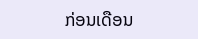ກ່ອນເດືອນ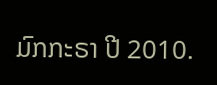ມົກກະຣາ ປີ 2010.